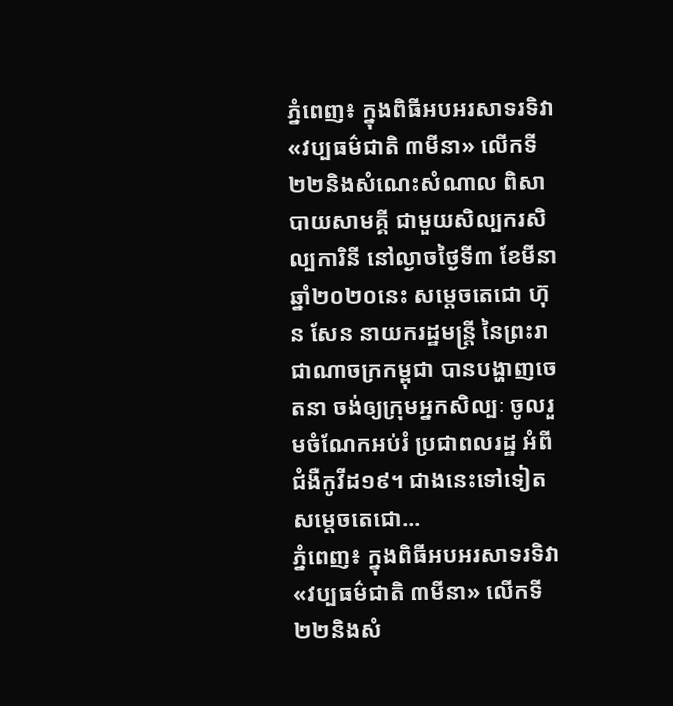ភ្នំពេញ៖ ក្នុងពិធីអបអរសាទរទិវា «វប្បធម៌ជាតិ ៣មីនា» លើកទី២២និងសំណេះសំណាល ពិសាបាយសាមគ្គី ជាមួយសិល្បករសិល្បការិនី នៅល្ងាចថ្ងៃទី៣ ខែមីនា ឆ្នាំ២០២០នេះ សម្តេចតេជោ ហ៊ុន សែន នាយករដ្ឋមន្ត្រី នៃព្រះរាជាណាចក្រកម្ពុជា បានបង្ហាញចេតនា ចង់ឲ្យក្រុមអ្នកសិល្បៈ ចូលរួមចំណែកអប់រំ ប្រជាពលរដ្ឋ អំពីជំងឺកូវីដ១៩។ ជាងនេះទៅទៀត សម្ដេចតេជោ...
ភ្នំពេញ៖ ក្នុងពិធីអបអរសាទរទិវា «វប្បធម៌ជាតិ ៣មីនា» លើកទី២២និងសំ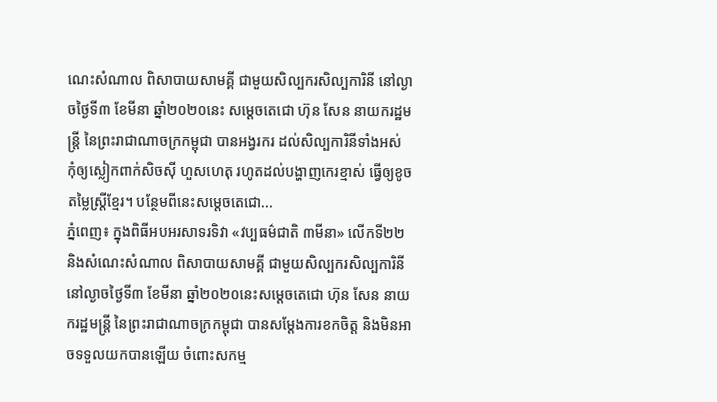ណេះសំណាល ពិសាបាយសាមគ្គី ជាមួយសិល្បករសិល្បការិនី នៅល្ងាចថ្ងៃទី៣ ខែមីនា ឆ្នាំ២០២០នេះ សម្តេចតេជោ ហ៊ុន សែន នាយករដ្ឋមន្ត្រី នៃព្រះរាជាណាចក្រកម្ពុជា បានអង្វរករ ដល់សិល្បការិនីទាំងអស់ កុំឲ្យស្លៀកពាក់សិចស៊ី ហួសហេតុ រហូតដល់បង្ហាញកេរខ្មាស់ ធ្វើឲ្យខូចតម្លៃស្រ្តីខ្មែរ។ បន្ថែមពីនេះសម្ដេចតេជោ...
ភ្នំពេញ៖ ក្នុងពិធីអបអរសាទរទិវា «វប្បធម៌ជាតិ ៣មីនា» លើកទី២២ និងសំណេះសំណាល ពិសាបាយសាមគ្គី ជាមួយសិល្បករសិល្បការិនីនៅល្ងាចថ្ងៃទី៣ ខែមីនា ឆ្នាំ២០២០នេះសម្តេចតេជោ ហ៊ុន សែន នាយករដ្ឋមន្ត្រី នៃព្រះរាជាណាចក្រកម្ពុជា បានសម្ដែងការខកចិត្ត និងមិនអាចទទួលយកបានឡើយ ចំពោះសកម្ម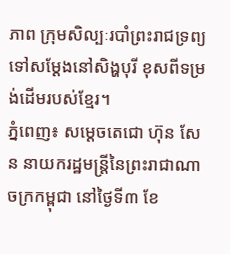ភាព ក្រុមសិល្បៈរបាំព្រះរាជទ្រព្យ ទៅសម្ដែងនៅសិង្ហបុរី ខុសពីទម្រង់ដើមរបស់ខ្មែរ។
ភ្នំពេញ៖ សម្តេចតេជោ ហ៊ុន សែន នាយករដ្ឋមន្ត្រីនៃព្រះរាជាណាចក្រកម្ពុជា នៅថ្ងៃទី៣ ខែ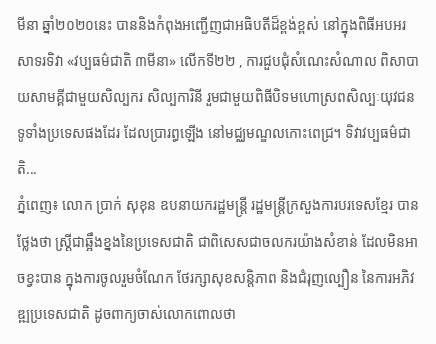មីនា ឆ្នាំ២០២០នេះ បាននិងកំពុងអញ្ជើញជាអធិបតីដ៏ខ្ពង់ខ្ពស់ នៅក្នុងពិធីអបអរសាទរទិវា «វប្បធម៌ជាតិ ៣មីនា» លើកទី២២ , ការជួបជុំសំណេះសំណាល ពិសាបាយសាមគ្គីជាមួយសិល្បករ សិល្បការិនី រួមជាមួយពិធីបិទមហោស្រពសិល្បៈយុវជន ទូទាំងប្រទេសផងដែរ ដែលប្រារព្ធឡើង នៅមជ្ឈមណ្ឌលកោះពេជ្រ។ ទិវាវប្បធម៌ជាតិ...
ភ្នំពេញ៖ លោក ប្រាក់ សុខុន ឧបនាយករដ្ឋមន្ត្រី រដ្ឋមន្ត្រីក្រសួងការបរទេសខ្មែរ បានថ្លែងថា ស្ដ្រីជាឆ្អឹងខ្នងនៃប្រទេសជាតិ ជាពិសេសជាចលករយ៉ាងសំខាន់ ដែលមិនអាចខ្វះបាន ក្នុងការចូលរួមចំណែក ថែរក្សាសុខសន្តិភាព និងជំរុញល្បឿន នៃការអភិវឌ្ឍប្រទេសជាតិ ដូចពាក្យចាស់លោកពោលថា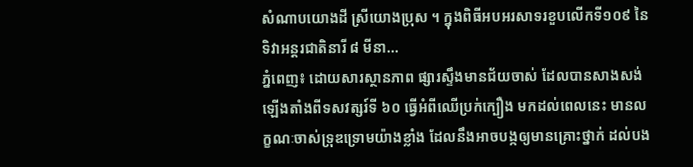សំណាបយោងដី ស្រីយោងប្រុស ។ ក្នុងពិធីអបអរសាទរខួបលើកទី១០៩ នៃទិវាអន្ដរជាតិនារី ៨ មីនា...
ភ្នំពេញ៖ ដោយសារស្ថានភាព ផ្សារស្ទឹងមានជ័យចាស់ ដែលបានសាងសង់ឡើងតាំងពីទសវត្សរ៍ទី ៦០ ធ្វើអំពីឈើប្រក់ក្បឿង មកដល់ពេលនេះ មានលក្ខណៈចាស់ទ្រុឌទ្រោមយ៉ាងខ្លាំង ដែលនឹងអាចបង្កឲ្យមានគ្រោះថ្នាក់ ដល់បង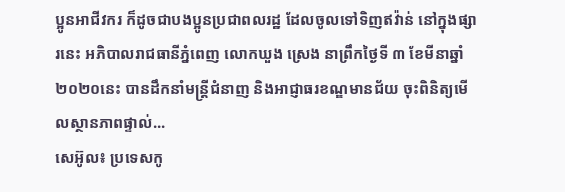ប្អូនអាជីវករ ក៏ដូចជាបងប្អូនប្រជាពលរដ្ឋ ដែលចូលទៅទិញឥវ៉ាន់ នៅក្នុងផ្សារនេះ អភិបាលរាជធានីភ្នំពេញ លោកឃួង ស្រេង នាព្រឹកថ្ងៃទី ៣ ខែមីនាឆ្នាំ២០២០នេះ បានដឹកនាំមន្ត្រីជំនាញ និងអាជ្ញាធរខណ្ឌមានជ័យ ចុះពិនិត្យមើលស្ថានភាពផ្ទាល់...
សេអ៊ូល៖ ប្រទេសកូ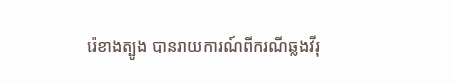រ៉េខាងត្បូង បានរាយការណ៍ពីករណីឆ្លងវីរុ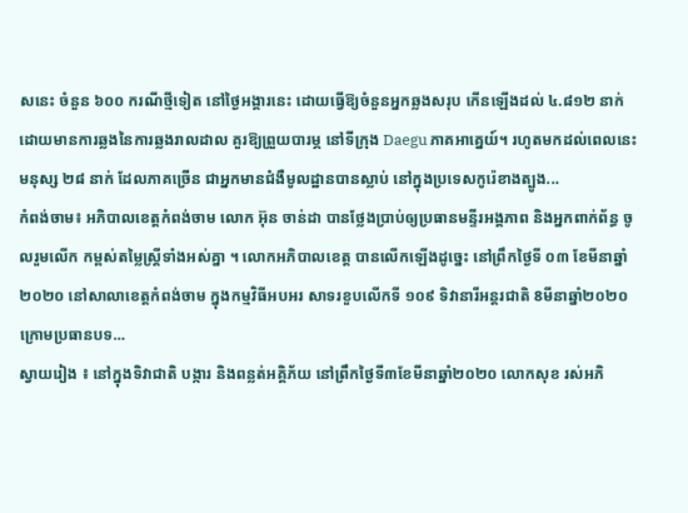សនេះ ចំនួន ៦០០ ករណីថ្មីទៀត នៅថ្ងៃអង្គារនេះ ដោយធ្វើឱ្យចំនួនអ្នកឆ្លងសរុប កើនឡើងដល់ ៤.៨១២ នាក់ ដោយមានការឆ្លងនៃការឆ្លងរាលដាល គួរឱ្យព្រួយបារម្ភ នៅទីក្រុង Daegu ភាគអាគ្នេយ៍។ រហូតមកដល់ពេលនេះមនុស្ស ២៨ នាក់ ដែលភាគច្រើន ជាអ្នកមានជំងឺមូលដ្ឋានបានស្លាប់ នៅក្នុងប្រទេសកូរ៉េខាងត្បូង...
កំពង់ចាម៖ អភិបាលខេត្តកំពង់ចាម លោក អ៊ុន ចាន់ដា បានថ្លែងប្រាប់ឲ្យប្រធានមន្ទីរអង្គភាព និងអ្នកពាក់ព័ន្ធ ចូលរួមលើក កម្ពស់តម្លៃស្ត្រីទាំងអស់គ្នា ។ លោកអភិបាលខេត្ត បានលើកឡើងដូច្នេះ នៅព្រឹកថ្ងៃទី ០៣ ខែមីនាឆ្នាំ២០២០ នៅសាលាខេត្តកំពង់ចាម ក្នុងកម្មវិធីអបអរ សាទរខួបលើកទី ១០៩ ទិវានារីអន្តរជាតិ 8មីនាឆ្នាំ២០២០ ក្រោមប្រធានបទ...
ស្វាយរៀង ៖ នៅក្នុងទិវាជាតិ បង្ការ និងពន្លត់អគ្គិភ័យ នៅព្រឹកថ្ងៃទី៣ខែមីនាឆ្នាំ២០២០ លោកសុខ រស់អភិ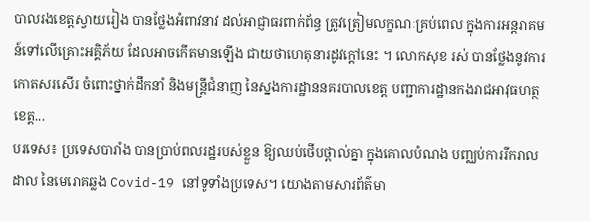បាលរងខេត្តស្វាយរៀង បានថ្លែងអំពាវនាវ ដល់អាជ្ញាធរពាក់ព័ន្ធ ត្រូវត្រៀមលក្ខណៈគ្រប់ពេល ក្នុងការអន្តរាគមន៍ទៅលើគ្រោះអគ្គិភ័យ ដែលអាចកើតមានឡើង ជាយថាហេតុនារដូវក្តៅនេះ ។ លោកសុខ រស់ បានថ្លែងនូវការកោតសរសើរ ចំពោះថ្នាក់ដឹកនាំ និងមន្ត្រីជំនាញ នៃស្នងការដ្ឋាននគរបាលខេត្ត បញ្ជាការដ្ឋានកងរាជអាវុធហត្ថខេត្ត...
បរទេស៖ ប្រទេសបារាំង បានប្រាប់ពលរដ្ឋរបស់ខ្លួន ឱ្យឈប់ថើបថ្ពាល់គ្នា ក្នុងគោលបំណង បញ្ឈប់ការរីករាលដាល នៃមេរោគឆ្លង Covid-19 នៅទូទាំងប្រទេស។ យោងតាមសារព័ត៌មា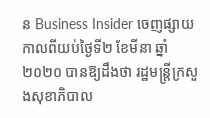ន Business Insider ចេញផ្សាយកាលពីយប់ថ្ងៃទី២ ខែមីនា ឆ្នាំ២០២០ បានឱ្យដឹងថា រដ្ឋមន្រ្តីក្រសួងសុខាភិបាល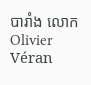បារាំង លោក Olivier Véran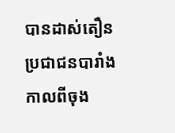បានដាស់តឿនប្រជាជនបារាំង កាលពីចុង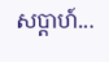សប្តាហ៍...